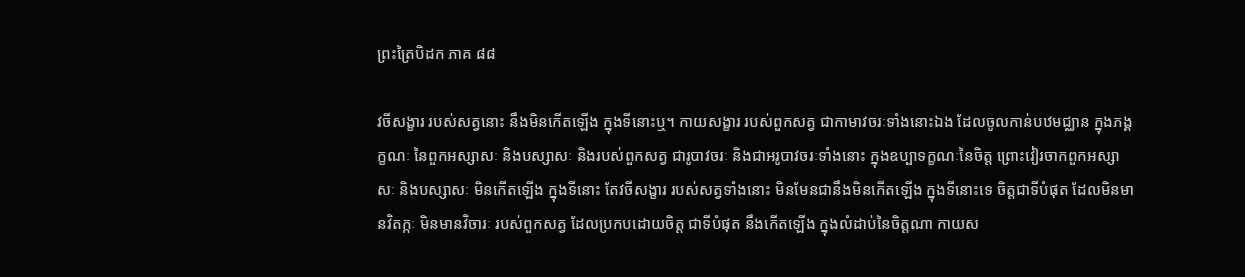ព្រះត្រៃបិដក ភាគ ៨៨

វចីសង្ខារ របស់សត្វនោះ នឹងមិនកើតឡើង ក្នុងទីនោះឬ។ កាយសង្ខារ របស់ពួកសត្វ ជាកាមាវចរៈទាំងនោះឯង ដែលចូលកាន់បឋមជ្ឈាន ក្នុងភង្គក្ខណៈ នៃពួកអស្សាសៈ និងបស្សាសៈ និងរបស់ពួកសត្វ ជារូបាវចរៈ និងជាអរូបាវចរៈទាំងនោះ ក្នុងឧប្បាទក្ខណៈនៃចិត្ត ព្រោះវៀរចាកពួកអស្សាសៈ និងបស្សាសៈ មិនកើតឡើង ក្នុងទីនោះ តែវចីសង្ខារ របស់សត្វទាំងនោះ មិនមែនជានឹងមិនកើតឡើង ក្នុងទីនោះទេ ចិត្តជាទីបំផុត ដែលមិនមានវិតក្កៈ មិនមានវិចារៈ របស់ពួកសត្វ ដែលប្រកបដោយចិត្ត ជាទីបំផុត នឹងកើតឡើង ក្នុងលំដាប់នៃចិត្តណា កាយស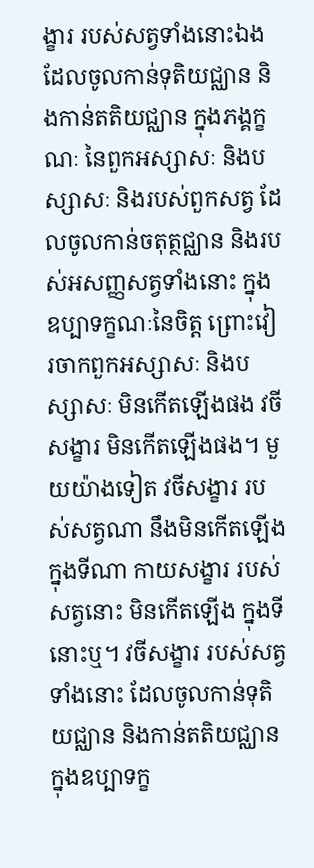ង្ខារ របស់សត្វទាំងនោះឯង ដែលចូលកាន់ទុតិយជ្ឈាន និងកាន់តតិយជ្ឈាន ក្នុងភង្គក្ខណៈ នៃពួកអស្សាសៈ និងបស្សាសៈ និងរបស់ពួកសត្វ ដែលចូលកាន់ចតុត្ថជ្ឈាន និងរបស់អសញ្ញសត្វទាំងនោះ ក្នុងឧប្បាទក្ខណៈនៃចិត្ត ព្រោះវៀរចាកពួកអស្សាសៈ និងបស្សាសៈ មិនកើតឡើងផង វចីសង្ខារ មិនកើតឡើងផង។ មួយយ៉ាងទៀត វចីសង្ខារ របស់សត្វណា នឹងមិនកើតឡើង ក្នុងទីណា កាយសង្ខារ របស់សត្វនោះ មិនកើតឡើង ក្នុងទីនោះឬ។ វចីសង្ខារ របស់សត្វទាំងនោះ ដែលចូលកាន់ទុតិយជ្ឈាន និងកាន់តតិយជ្ឈាន ក្នុងឧប្បាទក្ខ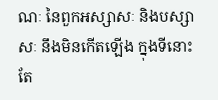ណៈ នៃពួកអស្សាសៈ និងបស្សាសៈ នឹងមិនកើតឡើង ក្នុងទីនោះ តែ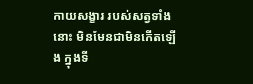កាយសង្ខារ របស់សត្វទាំងនោះ មិនមែនជាមិនកើតឡើង ក្នុងទី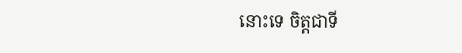នោះទេ ចិត្តជាទី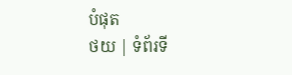បំផុត
ថយ | ទំព័រទី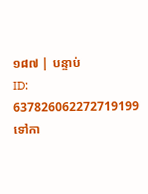១៨៧ | បន្ទាប់
ID: 637826062272719199
ទៅកា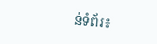ន់ទំព័រ៖